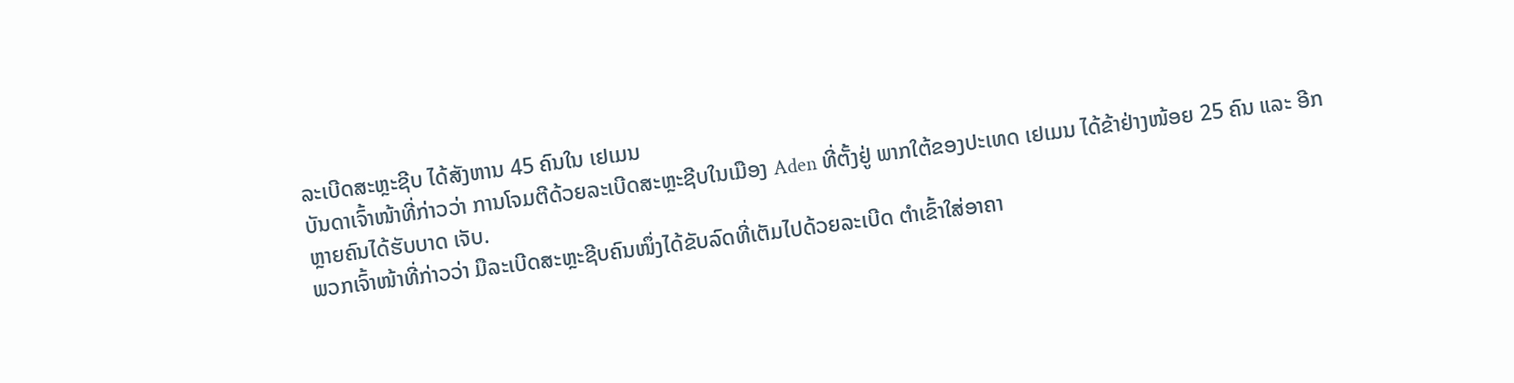ລະເບີດສະຫຼະຊີບ ໄດ້ສັງຫານ 45 ຄົນໃນ ເຢເມນ
ບັນດາເຈົ້າໜ້າທີ່ກ່າວວ່າ ການໂຈມຕີດ້ວຍລະເບີດສະຫຼະຊີບໃນເມືອງ Aden ທີ່ຕັ້ງຢູ່ ພາກໃຕ້ຂອງປະເທດ ເຢເມນ ໄດ້ຂ້າຢ່າງໜ້ອຍ 25 ຄົນ ແລະ ອີກຫຼາຍຄົນໄດ້ຮັບບາດ ເຈັບ.
ພວກເຈົ້າໜ້າທີ່ກ່າວວ່າ ມືລະເບີດສະຫຼະຊີບຄົນໜຶ່ງໄດ້ຂັບລົດທີ່ເຕັມໄປດ້ວຍລະເບີດ ຕຳເຂົ້າໃສ່ອາຄາ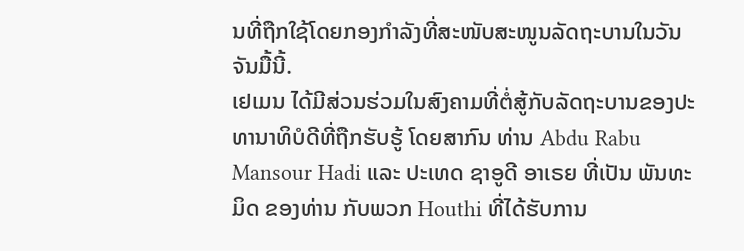ນທີ່ຖືກໃຊ້ໂດຍກອງກຳລັງທີ່ສະໜັບສະໜູນລັດຖະບານໃນວັນຈັນມື້ນີ້.
ເຢເມນ ໄດ້ມີສ່ວນຮ່ວມໃນສົງຄາມທີ່ຕໍ່ສູ້ກັບລັດຖະບານຂອງປະທານາທິບໍດີທີ່ຖືກຮັບຮູ້ ໂດຍສາກົນ ທ່ານ Abdu Rabu Mansour Hadi ແລະ ປະເທດ ຊາອູດີ ອາເຣຍ ທີ່ເປັນ ພັນທະມິດ ຂອງທ່ານ ກັບພວກ Houthi ທີ່ໄດ້ຮັບການ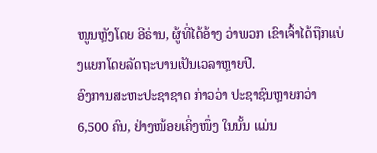ໜູນຫຼັງໂດຍ ອີຣ່ານ, ຜູ້ທີ່ໄດ້ອ້າງ ວ່າພວກ ເຂົາເຈົ້າໄດ້ຖືກແບ່ງແຍກໂດຍລັດຖະບານເປັນເວລາຫຼາຍປີ.
ອົງການສະຫະປະຊາຊາດ ກ່າວວ່າ ປະຊາຊົນຫຼາຍກວ່າ 6,500 ຄົນ, ຢ່າງໜ້ອຍເຄິ່ງໜຶ່ງ ໃນນັ້ນ ແມ່ນ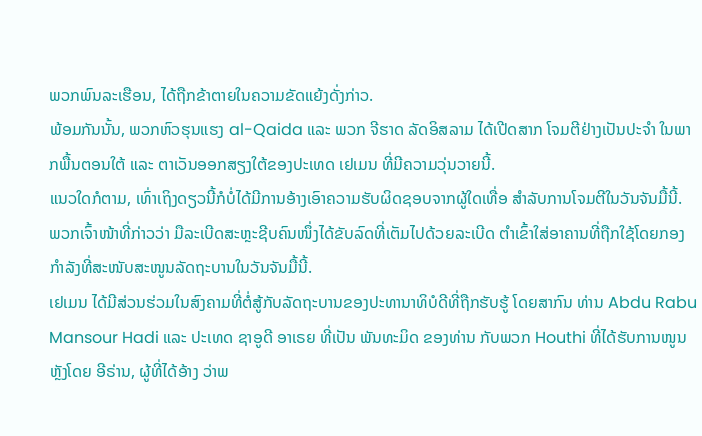ພວກພົນລະເຮືອນ, ໄດ້ຖືກຂ້າຕາຍໃນຄວາມຂັດແຍ້ງດັ່ງກ່າວ.
ພ້ອມກັນນັ້ນ, ພວກຫົວຮຸນແຮງ al-Qaida ແລະ ພວກ ຈີຮາດ ລັດອິສລາມ ໄດ້ເປີດສາກ ໂຈມຕີຢ່າງເປັນປະຈຳ ໃນພາກພື້ນຕອນໃຕ້ ແລະ ຕາເວັນອອກສຽງໃຕ້ຂອງປະເທດ ເຢເມນ ທີ່ມີຄວາມວຸ່ນວາຍນີ້.
ແນວໃດກໍຕາມ, ເທົ່າເຖິງດຽວນີ້ກໍບໍ່ໄດ້ມີການອ້າງເອົາຄວາມຮັບຜິດຊອບຈາກຜູ້ໃດເທື່ອ ສຳລັບການໂຈມຕີໃນວັນຈັນມື້ນີ້.
ພວກເຈົ້າໜ້າທີ່ກ່າວວ່າ ມືລະເບີດສະຫຼະຊີບຄົນໜຶ່ງໄດ້ຂັບລົດທີ່ເຕັມໄປດ້ວຍລະເບີດ ຕຳເຂົ້າໃສ່ອາຄານທີ່ຖືກໃຊ້ໂດຍກອງກຳລັງທີ່ສະໜັບສະໜູນລັດຖະບານໃນວັນຈັນມື້ນີ້.
ເຢເມນ ໄດ້ມີສ່ວນຮ່ວມໃນສົງຄາມທີ່ຕໍ່ສູ້ກັບລັດຖະບານຂອງປະທານາທິບໍດີທີ່ຖືກຮັບຮູ້ ໂດຍສາກົນ ທ່ານ Abdu Rabu Mansour Hadi ແລະ ປະເທດ ຊາອູດີ ອາເຣຍ ທີ່ເປັນ ພັນທະມິດ ຂອງທ່ານ ກັບພວກ Houthi ທີ່ໄດ້ຮັບການໜູນຫຼັງໂດຍ ອີຣ່ານ, ຜູ້ທີ່ໄດ້ອ້າງ ວ່າພ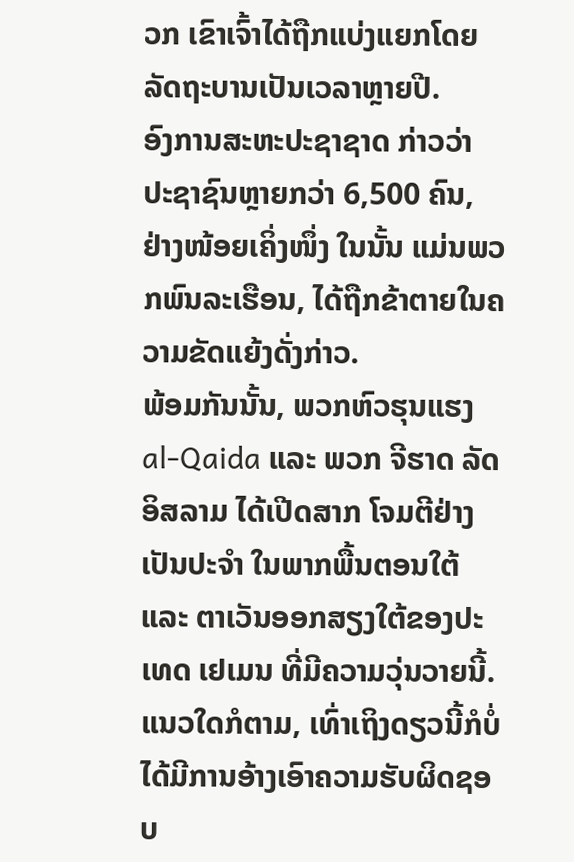ວກ ເຂົາເຈົ້າໄດ້ຖືກແບ່ງແຍກໂດຍລັດຖະບານເປັນເວລາຫຼາຍປີ.
ອົງການສະຫະປະຊາຊາດ ກ່າວວ່າ ປະຊາຊົນຫຼາຍກວ່າ 6,500 ຄົນ, ຢ່າງໜ້ອຍເຄິ່ງໜຶ່ງ ໃນນັ້ນ ແມ່ນພວກພົນລະເຮືອນ, ໄດ້ຖືກຂ້າຕາຍໃນຄວາມຂັດແຍ້ງດັ່ງກ່າວ.
ພ້ອມກັນນັ້ນ, ພວກຫົວຮຸນແຮງ al-Qaida ແລະ ພວກ ຈີຮາດ ລັດອິສລາມ ໄດ້ເປີດສາກ ໂຈມຕີຢ່າງເປັນປະຈຳ ໃນພາກພື້ນຕອນໃຕ້ ແລະ ຕາເວັນອອກສຽງໃຕ້ຂອງປະເທດ ເຢເມນ ທີ່ມີຄວາມວຸ່ນວາຍນີ້.
ແນວໃດກໍຕາມ, ເທົ່າເຖິງດຽວນີ້ກໍບໍ່ໄດ້ມີການອ້າງເອົາຄວາມຮັບຜິດຊອບ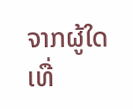ຈາກຜູ້ໃດເທື່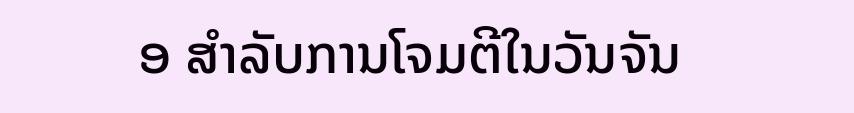ອ ສຳລັບການໂຈມຕີໃນວັນຈັນ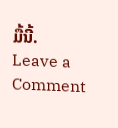ມື້ນີ້.
Leave a Comment